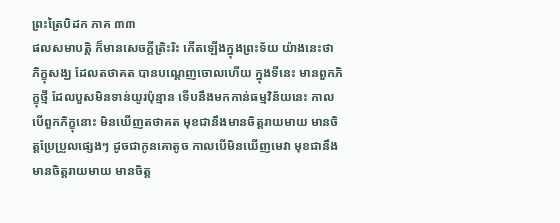ព្រះត្រៃបិដក ភាគ ៣៣
ផលសមាបត្តិ ក៏មានសេចក្តីត្រិះរិះ កើតឡើងក្នុងព្រះទ័យ យ៉ាងនេះថា ភិក្ខុសង្ឃ ដែលតថាគត បានបណ្តេញចោលហើយ ក្នុងទីនេះ មានពួកភិក្ខុថ្មី ដែលបួសមិនទាន់យូរប៉ុន្មាន ទើបនឹងមកកាន់ធម្មវិន័យនេះ កាលបើពួកភិក្ខុនោះ មិនឃើញតថាគត មុខជានឹងមានចិត្តរាយមាយ មានចិត្តប្រែប្រួលផ្សេងៗ ដូចជាកូនគោតូច កាលបើមិនឃើញមេវា មុខជានឹងមានចិត្តរាយមាយ មានចិត្ត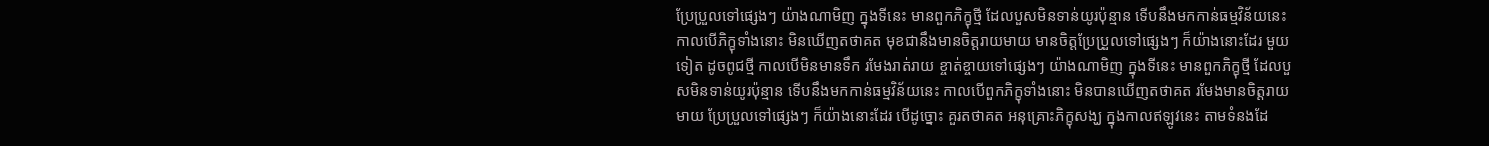ប្រែប្រួលទៅផ្សេងៗ យ៉ាងណាមិញ ក្នុងទីនេះ មានពួកភិក្ខុថ្មី ដែលបួសមិនទាន់យូរប៉ុន្មាន ទើបនឹងមកកាន់ធម្មវិន័យនេះ កាលបើភិក្ខុទាំងនោះ មិនឃើញតថាគត មុខជានឹងមានចិត្តរាយមាយ មានចិត្តប្រែប្រួលទៅផ្សេងៗ ក៏យ៉ាងនោះដែរ មួយទៀត ដូចពូជថ្មី កាលបើមិនមានទឹក រមែងរាត់រាយ ខ្ចាត់ខ្ចាយទៅផ្សេងៗ យ៉ាងណាមិញ ក្នុងទីនេះ មានពួកភិក្ខុថ្មី ដែលបួសមិនទាន់យូរប៉ុន្មាន ទើបនឹងមកកាន់ធម្មវិន័យនេះ កាលបើពួកភិក្ខុទាំងនោះ មិនបានឃើញតថាគត រមែងមានចិត្តរាយមាយ ប្រែប្រួលទៅផ្សេងៗ ក៏យ៉ាងនោះដែរ បើដូច្នោះ គួរតថាគត អនុគ្រោះភិក្ខុសង្ឃ ក្នុងកាលឥឡូវនេះ តាមទំនងដែ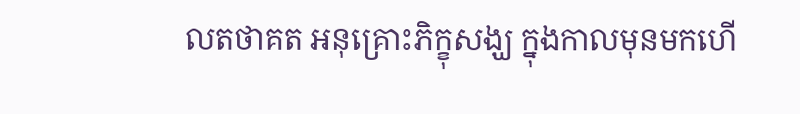លតថាគត អនុគ្រោះភិក្ខុសង្ឃ ក្នុងកាលមុនមកហើ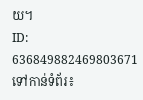យ។
ID: 636849882469803671
ទៅកាន់ទំព័រ៖